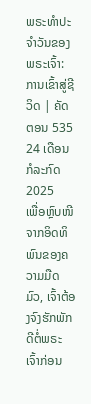ພຣະທຳປະຈຳວັນຂອງພຣະເຈົ້າ: ການເຂົ້າສູ່ຊີວິດ | ຄັດຕອນ 535
24 ເດືອນກໍລະກົດ 2025
ເພື່ອຫຼົບໜີຈາກອິດທິພົນຂອງຄວາມມືດມົວ, ເຈົ້າຕ້ອງຈົງຮັກພັກດີຕໍ່ພຣະເຈົ້າກ່ອນ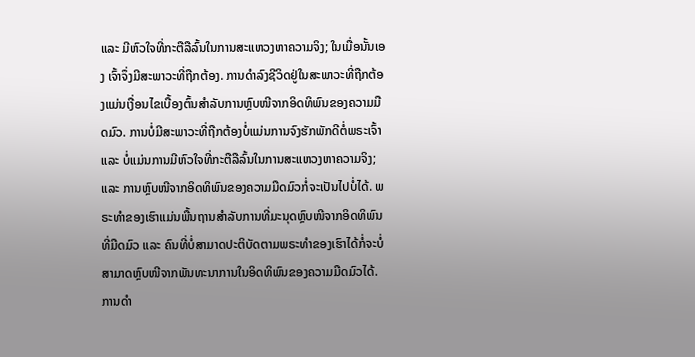ແລະ ມີຫົວໃຈທີ່ກະຕືລືລົ້ນໃນການສະແຫວງຫາຄວາມຈິງ; ໃນເມື່ອນັ້ນເອງ ເຈົ້າຈຶ່ງມີສະພາວະທີ່ຖືກຕ້ອງ. ການດໍາລົງຊີວິດຢູ່ໃນສະພາວະທີ່ຖືກຕ້ອງແມ່ນເງື່ອນໄຂເບື້ອງຕົ້ນສໍາລັບການຫຼົບໜີຈາກອິດທິພົນຂອງຄວາມມືດມົວ. ການບໍ່ມີສະພາວະທີ່ຖືກຕ້ອງບໍ່ແມ່ນການຈົງຮັກພັກດີຕໍ່ພຣະເຈົ້າ ແລະ ບໍ່ແມ່ນການມີຫົວໃຈທີ່ກະຕືລືລົ້ນໃນການສະແຫວງຫາຄວາມຈິງ; ແລະ ການຫຼົບໜີຈາກອິດທິພົນຂອງຄວາມມືດມົວກໍ່ຈະເປັນໄປບໍ່ໄດ້. ພຣະທຳຂອງເຮົາແມ່ນພື້ນຖານສຳລັບການທີ່ມະນຸດຫຼົບໜີຈາກອິດທິພົນທີ່ມືດມົວ ແລະ ຄົນທີ່ບໍ່ສາມາດປະຕິບັດຕາມພຣະທໍາຂອງເຮົາໄດ້ກໍ່ຈະບໍ່ສາມາດຫຼົບໜີຈາກພັນທະນາການໃນອິດທິພົນຂອງຄວາມມືດມົວໄດ້. ການດໍາ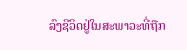ລົງຊີວິດຢູ່ໃນສະພາວະທີ່ຖືກ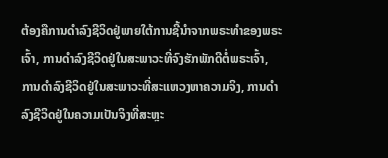ຕ້ອງຄືການດໍາລົງຊີວິດຢູ່ພາຍໃຕ້ການຊີ້ນໍາຈາກພຣະທໍາຂອງພຣະເຈົ້າ, ການດໍາລົງຊີວິດຢູ່ໃນສະພາວະທີ່ຈົງຮັກພັກດີຕໍ່ພຣະເຈົ້າ, ການດໍາລົງຊີວິດຢູ່ໃນສະພາວະທີ່ສະແຫວງຫາຄວາມຈິງ, ການດໍາລົງຊີວິດຢູ່ໃນຄວາມເປັນຈິງທີ່ສະຫຼະ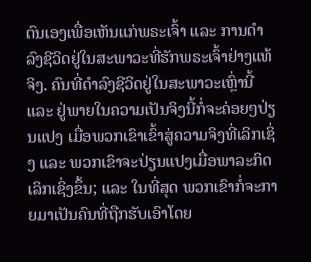ຕົນເອງເພື່ອເຫັນແກ່ພຣະເຈົ້າ ແລະ ການດໍາລົງຊີວິດຢູ່ໃນສະພາວະທີ່ຮັກພຣະເຈົ້າຢ່າງແທ້ຈິງ. ຄົນທີ່ດໍາລົງຊີວິດຢູ່ໃນສະພາວະເຫຼົ່ານີ້ ແລະ ຢູ່ພາຍໃນຄວາມເປັນຈິງນີ້ກໍ່ຈະຄ່ອຍໆປ່ຽນແປງ ເມື່ອພວກເຂົາເຂົ້າສູ່ຄວາມຈິງທີ່ເລິກເຊິ່ງ ແລະ ພວກເຂົາຈະປ່ຽນແປງເມື່ອພາລະກິດເລິກເຊິ່ງຂຶ້ນ; ແລະ ໃນທີ່ສຸດ ພວກເຂົາກໍ່ຈະກາຍມາເປັນຄົນທີ່ຖືກຮັບເອົາໂດຍ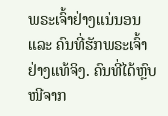ພຣະເຈົ້າຢ່າງແນ່ນອນ ແລະ ຄົນທີ່ຮັກພຣະເຈົ້າຢ່າງແທ້ຈິງ. ຄົນທີ່ໄດ້ຫຼົບໜີຈາກ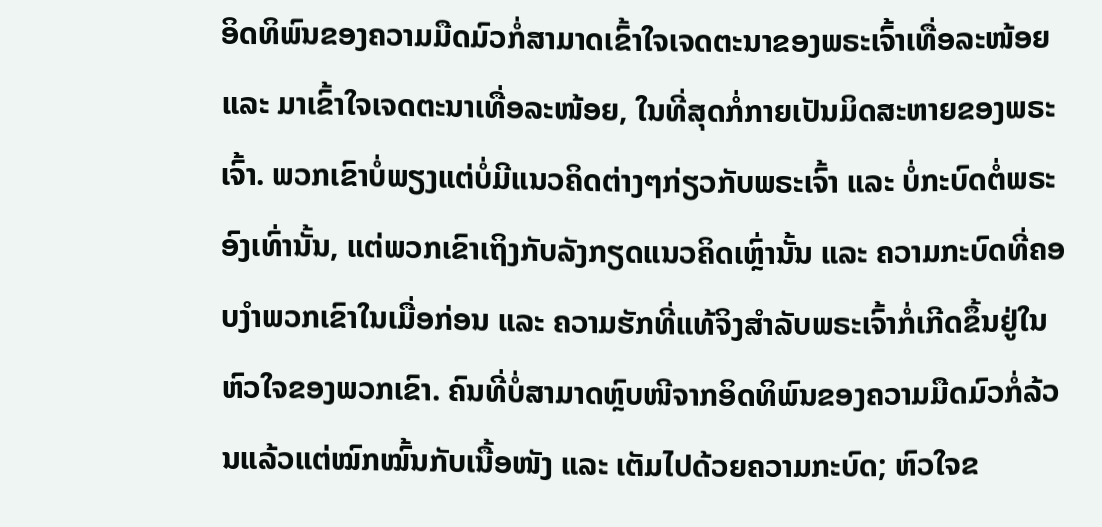ອິດທິພົນຂອງຄວາມມືດມົວກໍ່ສາມາດເຂົ້າໃຈເຈດຕະນາຂອງພຣະເຈົ້າເທື່ອລະໜ້ອຍ ແລະ ມາເຂົ້າໃຈເຈດຕະນາເທື່ອລະໜ້ອຍ, ໃນທີ່ສຸດກໍ່ກາຍເປັນມິດສະຫາຍຂອງພຣະເຈົ້າ. ພວກເຂົາບໍ່ພຽງແຕ່ບໍ່ມີແນວຄິດຕ່າງໆກ່ຽວກັບພຣະເຈົ້າ ແລະ ບໍ່ກະບົດຕໍ່ພຣະອົງເທົ່ານັ້ນ, ແຕ່ພວກເຂົາເຖິງກັບລັງກຽດແນວຄິດເຫຼົ່ານັ້ນ ແລະ ຄວາມກະບົດທີ່ຄອບງຳພວກເຂົາໃນເມື່ອກ່ອນ ແລະ ຄວາມຮັກທີ່ແທ້ຈິງສໍາລັບພຣະເຈົ້າກໍ່ເກີດຂຶ້ນຢູ່ໃນຫົວໃຈຂອງພວກເຂົາ. ຄົນທີ່ບໍ່ສາມາດຫຼົບໜີຈາກອິດທິພົນຂອງຄວາມມືດມົວກໍ່ລ້ວນແລ້ວແຕ່ໝົກໝົ້ນກັບເນື້ອໜັງ ແລະ ເຕັມໄປດ້ວຍຄວາມກະບົດ; ຫົວໃຈຂ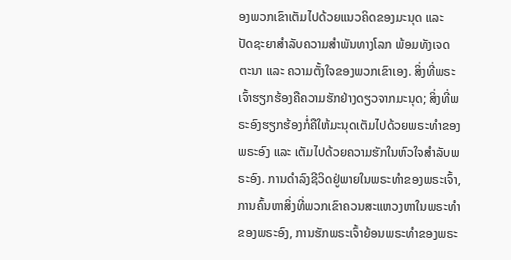ອງພວກເຂົາເຕັມໄປດ້ວຍແນວຄິດຂອງມະນຸດ ແລະ ປັດຊະຍາສຳລັບຄວາມສໍາພັນທາງໂລກ ພ້ອມທັງເຈດຕະນາ ແລະ ຄວາມຕັ້ງໃຈຂອງພວກເຂົາເອງ. ສິ່ງທີ່ພຣະເຈົ້າຮຽກຮ້ອງຄືຄວາມຮັກຢ່າງດຽວຈາກມະນຸດ; ສິ່ງທີ່ພຣະອົງຮຽກຮ້ອງກໍ່ຄືໃຫ້ມະນຸດເຕັມໄປດ້ວຍພຣະທໍາຂອງພຣະອົງ ແລະ ເຕັມໄປດ້ວຍຄວາມຮັກໃນຫົວໃຈສຳລັບພຣະອົງ. ການດໍາລົງຊີວິດຢູ່ພາຍໃນພຣະທໍາຂອງພຣະເຈົ້າ, ການຄົ້ນຫາສິ່ງທີ່ພວກເຂົາຄວນສະແຫວງຫາໃນພຣະທໍາຂອງພຣະອົງ, ການຮັກພຣະເຈົ້າຍ້ອນພຣະທໍາຂອງພຣະ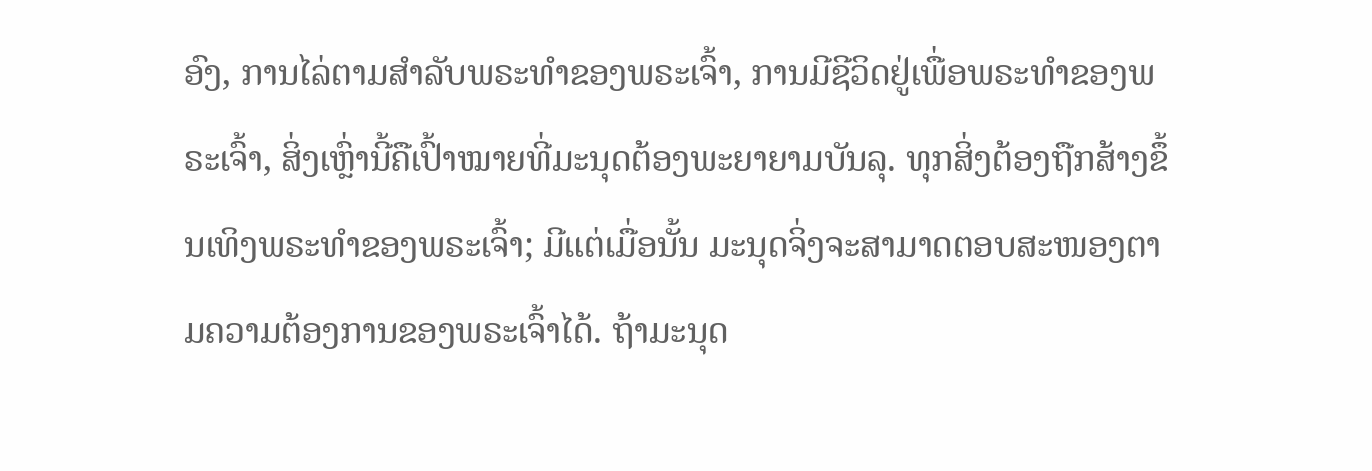ອົງ, ການໄລ່ຕາມສຳລັບພຣະທໍາຂອງພຣະເຈົ້າ, ການມີຊີວິດຢູ່ເພື່ອພຣະທໍາຂອງພຣະເຈົ້າ, ສິ່ງເຫຼົ່ານີ້ຄືເປົ້າໝາຍທີ່ມະນຸດຕ້ອງພະຍາຍາມບັນລຸ. ທຸກສິ່ງຕ້ອງຖືກສ້າງຂຶ້ນເທິງພຣະທໍາຂອງພຣະເຈົ້າ; ມີແຕ່ເມື່ອນັ້ນ ມະນຸດຈິ່ງຈະສາມາດຕອບສະໜອງຕາມຄວາມຕ້ອງການຂອງພຣະເຈົ້າໄດ້. ຖ້າມະນຸດ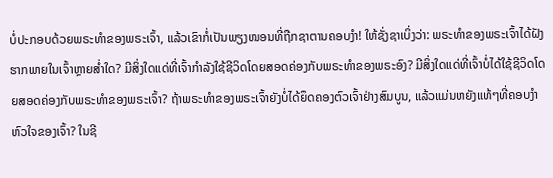ບໍ່ປະກອບດ້ວຍພຣະທໍາຂອງພຣະເຈົ້າ, ແລ້ວເຂົາກໍ່ເປັນພຽງໜອນທີ່ຖືກຊາຕານຄອບງຳ! ໃຫ້ຊັ່ງຊາເບິ່ງວ່າ: ພຣະທໍາຂອງພຣະເຈົ້າໄດ້ຝັງຮາກພາຍໃນເຈົ້າຫຼາຍສໍ່າໃດ? ມີສິ່ງໃດແດ່ທີ່ເຈົ້າກໍາລັງໃຊ້ຊີວິດໂດຍສອດຄ່ອງກັບພຣະທໍາຂອງພຣະອົງ? ມີສິ່ງໃດແດ່ທີ່ເຈົ້າບໍ່ໄດ້ໃຊ້ຊີວິດໂດຍສອດຄ່ອງກັບພຣະທໍາຂອງພຣະເຈົ້າ? ຖ້າພຣະທຳຂອງພຣະເຈົ້າຍັງບໍ່ໄດ້ຍຶດຄອງຕົວເຈົ້າຢ່າງສົມບູນ, ແລ້ວແມ່ນຫຍັງແທ້ໆທີ່ຄອບງຳຫົວໃຈຂອງເຈົ້າ? ໃນຊີ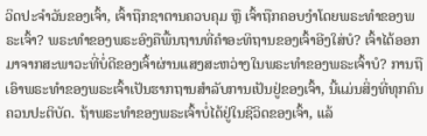ວິດປະຈໍາວັນຂອງເຈົ້າ, ເຈົ້າຖືກຊາຕານຄວບຄຸມ ຫຼື ເຈົ້າຖືກຄອບງຳໂດຍພຣະທຳຂອງພຣະເຈົ້າ? ພຣະທຳຂອງພຣະອົງຄືພື້ນຖານທີ່ຄໍາອະທິຖານຂອງເຈົ້າອີງໃສ່ບໍ? ເຈົ້າໄດ້ອອກມາຈາກສະພາວະທີ່ບໍ່ດີຂອງເຈົ້າຜ່ານແສງສະຫວ່າງໃນພຣະທໍາຂອງພຣະເຈົ້າບໍ? ການຖືເອົາພຣະທໍາຂອງພຣະເຈົ້າເປັນຮາກຖານສຳລັບການເປັນຢູ່ຂອງເຈົ້າ, ນີ້ແມ່ນສິ່ງທີ່ທຸກຄົນຄວນປະຕິບັດ. ຖ້າພຣະທໍາຂອງພຣະເຈົ້າບໍ່ໄດ້ຢູ່ໃນຊີວິດຂອງເຈົ້າ, ແລ້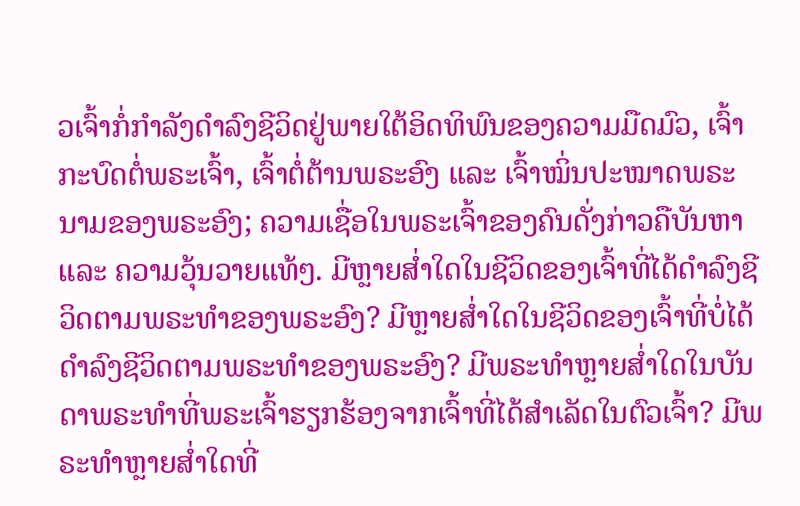ວເຈົ້າກໍ່ກໍາລັງດໍາລົງຊີວິດຢູ່ພາຍໃຕ້ອິດທິພົນຂອງຄວາມມືດມົວ, ເຈົ້າກະບົດຕໍ່ພຣະເຈົ້າ, ເຈົ້າຕໍ່ຕ້ານພຣະອົງ ແລະ ເຈົ້າໝິ່ນປະໝາດພຣະນາມຂອງພຣະອົງ; ຄວາມເຊື່ອໃນພຣະເຈົ້າຂອງຄົນດັ່ງກ່າວຄືບັນຫາ ແລະ ຄວາມວຸ້ນວາຍແທ້ໆ. ມີຫຼາຍສໍ່າໃດໃນຊີວິດຂອງເຈົ້າທີ່ໄດ້ດໍາລົງຊີວິດຕາມພຣະທໍາຂອງພຣະອົງ? ມີຫຼາຍສໍ່າໃດໃນຊີວິດຂອງເຈົ້າທີ່ບໍ່ໄດ້ດຳລົງຊີວິດຕາມພຣະທໍາຂອງພຣະອົງ? ມີພຣະທຳຫຼາຍສໍ່າໃດໃນບັນດາພຣະທຳທີ່ພຣະເຈົ້າຮຽກຮ້ອງຈາກເຈົ້າທີ່ໄດ້ສໍາເລັດໃນຕົວເຈົ້າ? ມີພຣະທໍາຫຼາຍສໍ່າໃດທີ່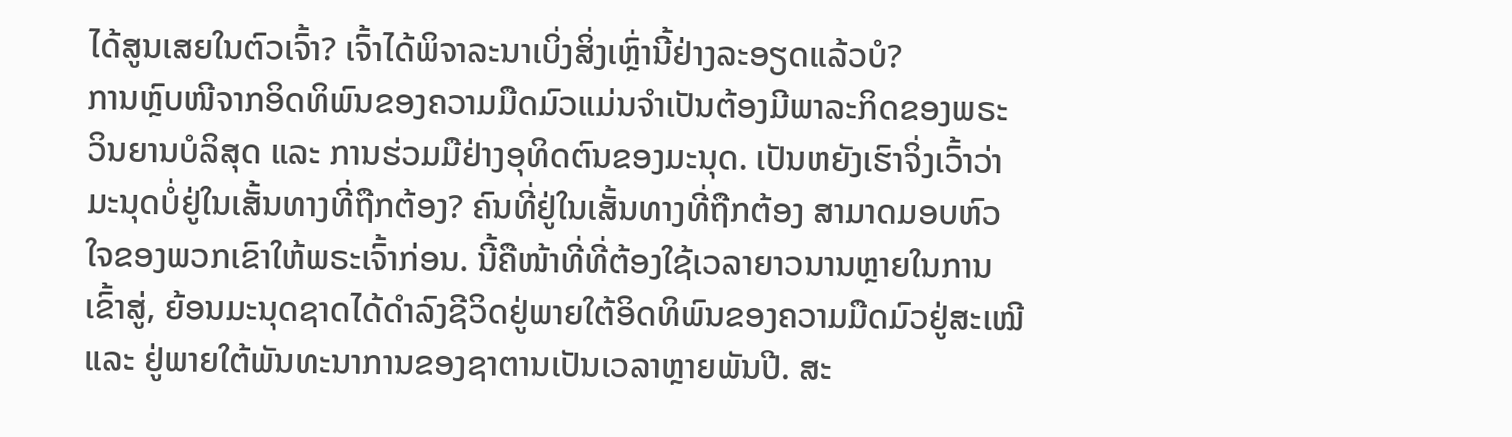ໄດ້ສູນເສຍໃນຕົວເຈົ້າ? ເຈົ້າໄດ້ພິຈາລະນາເບິ່ງສິ່ງເຫຼົ່ານີ້ຢ່າງລະອຽດແລ້ວບໍ?
ການຫຼົບໜີຈາກອິດທິພົນຂອງຄວາມມືດມົວແມ່ນຈຳເປັນຕ້ອງມີພາລະກິດຂອງພຣະວິນຍານບໍລິສຸດ ແລະ ການຮ່ວມມືຢ່າງອຸທິດຕົນຂອງມະນຸດ. ເປັນຫຍັງເຮົາຈິ່ງເວົ້າວ່າມະນຸດບໍ່ຢູ່ໃນເສັ້ນທາງທີ່ຖືກຕ້ອງ? ຄົນທີ່ຢູ່ໃນເສັ້ນທາງທີ່ຖືກຕ້ອງ ສາມາດມອບຫົວໃຈຂອງພວກເຂົາໃຫ້ພຣະເຈົ້າກ່ອນ. ນີ້ຄືໜ້າທີ່ທີ່ຕ້ອງໃຊ້ເວລາຍາວນານຫຼາຍໃນການເຂົ້າສູ່, ຍ້ອນມະນຸດຊາດໄດ້ດໍາລົງຊີວິດຢູ່ພາຍໃຕ້ອິດທິພົນຂອງຄວາມມືດມົວຢູ່ສະເໝີ ແລະ ຢູ່ພາຍໃຕ້ພັນທະນາການຂອງຊາຕານເປັນເວລາຫຼາຍພັນປີ. ສະ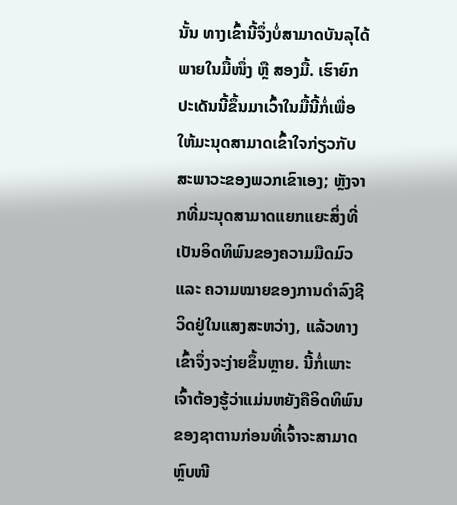ນັ້ນ ທາງເຂົ້ານີ້ຈຶ່ງບໍ່ສາມາດບັນລຸໄດ້ພາຍໃນມື້ໜຶ່ງ ຫຼື ສອງມື້. ເຮົາຍົກປະເດັນນີ້ຂຶ້ນມາເວົ້າໃນມື້ນີ້ກໍ່ເພື່ອໃຫ້ມະນຸດສາມາດເຂົ້າໃຈກ່ຽວກັບສະພາວະຂອງພວກເຂົາເອງ; ຫຼັງຈາກທີ່ມະນຸດສາມາດແຍກແຍະສິ່ງທີ່ເປັນອິດທິພົນຂອງຄວາມມືດມົວ ແລະ ຄວາມໝາຍຂອງການດໍາລົງຊີວິດຢູ່ໃນແສງສະຫວ່າງ, ແລ້ວທາງເຂົ້າຈຶ່ງຈະງ່າຍຂຶ້ນຫຼາຍ. ນີ້ກໍ່ເພາະເຈົ້າຕ້ອງຮູ້ວ່າແມ່ນຫຍັງຄືອິດທິພົນຂອງຊາຕານກ່ອນທີ່ເຈົ້າຈະສາມາດຫຼົບໜີ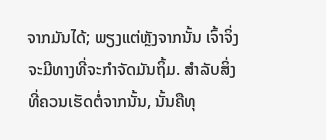ຈາກມັນໄດ້; ພຽງແຕ່ຫຼັງຈາກນັ້ນ ເຈົ້າຈິ່ງຈະມີທາງທີ່ຈະກຳຈັດມັນຖິ້ມ. ສໍາລັບສິ່ງທີ່ຄວນເຮັດຕໍ່ຈາກນັ້ນ, ນັ້ນຄືທຸ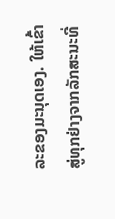ລະຂອງມະນຸດເອງ. ໃຫ້ເຂົ້າສູ່ທຸກຢ່າງຈາກລັກສະນະທີ່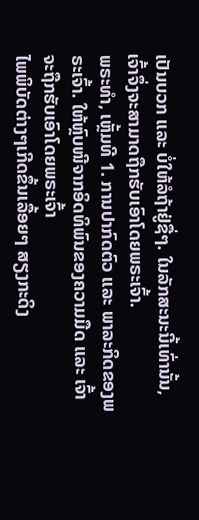ເປັນບວກ ແລະ ບໍ່ໃຫ້ລໍຖ້າຢູ່ຊື່ໆ. ໃນລັກສະນະນີ້ເທົ່ານັ້ນ, ເຈົ້າຈຶ່ງຈະສາມາດຖືກຮັບເອົາໂດຍພຣະເຈົ້າ.
ພຣະທຳ, ເຫຼັ້ມທີ 1. ການປາກົດຕົວ ແລະ ພາລະກິດຂອງພຣະເຈົ້າ. ໃຫ້ຫຼົບໜີຈາກອິດທິພົນຂອງຄວາມມືດ ແລະ ເຈົ້າຈະຖືກຮັບເອົາໂດຍພຣະເຈົ້າ
ໄພພິບັດຕ່າງໆເກີດຂຶ້ນເລື້ອຍໆ ສຽງກະດິງ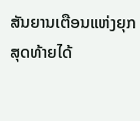ສັນຍານເຕືອນແຫ່ງຍຸກສຸດທ້າຍໄດ້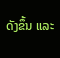ດັງຂຶ້ນ ແລະ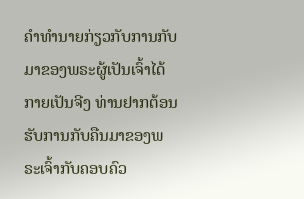ຄໍາທໍານາຍກ່ຽວກັບການກັບມາຂອງພຣະຜູ້ເປັນເຈົ້າໄດ້ກາຍເປັນຈີງ ທ່ານຢາກຕ້ອນຮັບການກັບຄືນມາຂອງພຣະເຈົ້າກັບຄອບຄົວ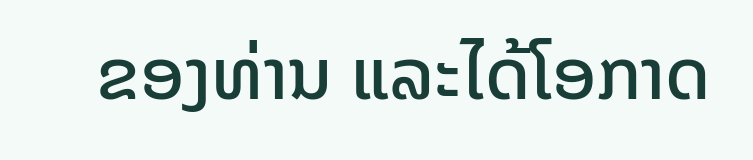ຂອງທ່ານ ແລະໄດ້ໂອກາດ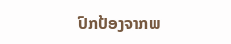ປົກປ້ອງຈາກພ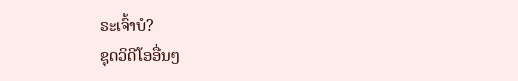ຣະເຈົ້າບໍ?
ຊຸດວິດີໂອອື່ນໆ